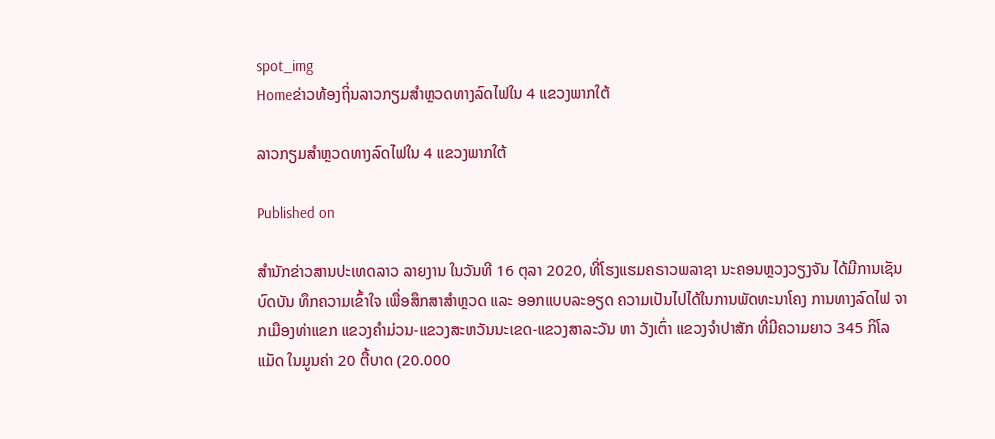spot_img
Homeຂ່າວທ້ອງຖິ່ນລາວກຽມສຳຫຼວດທາງລົດໄຟໃນ 4 ແຂວງພາກໃຕ້

ລາວກຽມສຳຫຼວດທາງລົດໄຟໃນ 4 ແຂວງພາກໃຕ້

Published on

ສຳນັກຂ່າວສານປະເທດລາວ ລາຍງານ ໃນວັນທີ 16 ຕຸລາ 2020, ທີ່ໂຮງແຮມຄຣາວພລາຊາ ນະຄອນຫຼວງວຽງຈັນ ໄດ້ມີການເຊັນບົດບັນ ທຶກຄວາມເຂົ້າໃຈ ເພື່ອສຶກສາສຳຫຼວດ ແລະ ອອກແບບລະອຽດ ຄວາມເປັນໄປໄດ້ໃນການພັດທະນາໂຄງ ການທາງລົດໄຟ ຈາກເມືອງທ່າແຂກ ແຂວງຄຳມ່ວນ-ແຂວງສະຫວັນນະເຂດ-ແຂວງສາລະວັນ ຫາ ວັງເຕົ່າ ແຂວງຈຳປາສັກ ທີ່ມີຄວາມຍາວ 345 ກິໂລແມັດ ໃນມູນຄ່າ 20 ຕື້ບາດ (20.000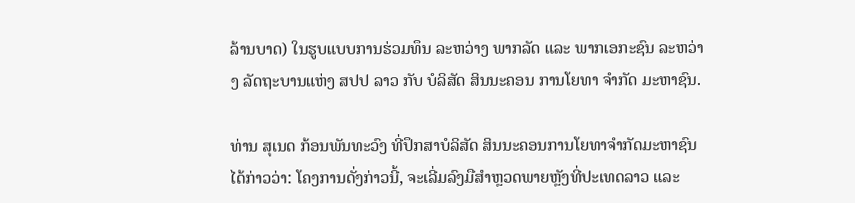ລ້ານບາດ) ໃນຮູບແບບການຮ່ວມທຶນ ລະຫວ່າງ ພາກລັດ ແລະ ພາກເອກະຊົນ ລະຫວ່າງ ລັດຖະບານແຫ່ງ ສປປ ລາວ ກັບ ບໍລິສັດ ສິນນະຄອນ ການໂຍທາ ຈຳກັດ ມະຫາຊົນ.

ທ່ານ ສຸເນດ ກ້ອນພັນທະວົງ ທີ່ປຶກສາບໍລິສັດ ສິນນະຄອນການໂຍທາຈຳກັດມະຫາຊົນ ໄດ້ກ່າວວ່າ: ໂຄງການດັ່ງກ່າວນີ້, ຈະເລີ່ມລົງມືສຳຫຼວດພາຍຫຼັງທີ່ປະເທດລາວ ແລະ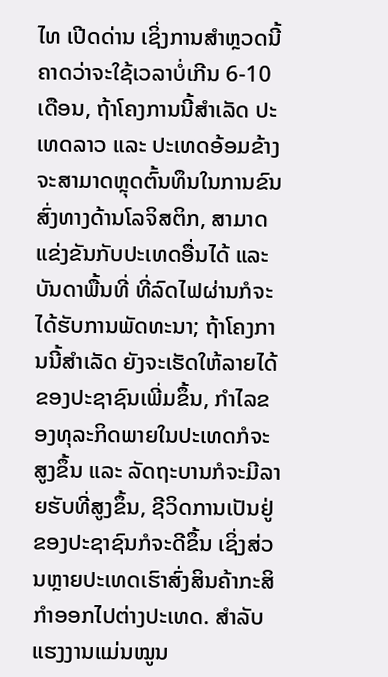ໄທ ເປີດດ່ານ ເຊິ່ງການສຳຫຼວດນີ້ ຄາດວ່າຈະໃຊ້ເວລາບໍ່ເກີນ 6-10 ເດືອນ, ຖ້າໂຄງການນີ້ສຳເລັດ ປະເທດລາວ ແລະ ປະເທດອ້ອມຂ້າງ ຈະສາມາດຫຼຸດຕົ້ນທຶນໃນການຂົນສົ່ງທາງດ້ານໂລຈິສຕິກ, ສາມາດແຂ່ງຂັນກັບປະເທດອື່ນໄດ້ ແລະ ບັນດາພື້ນທີ່ ທີ່ລົດໄຟຜ່ານກໍຈະໄດ້ຮັບການພັດທະນາ; ຖ້າໂຄງການນີ້ສຳເລັດ ຍັງຈະເຮັດໃຫ້ລາຍໄດ້ຂອງປະຊາຊົນເພີ່ມຂຶ້ນ, ກຳໄລຂອງທຸລະກິດພາຍໃນປະເທດກໍຈະສູງຂຶ້ນ ແລະ ລັດຖະບານກໍຈະມີລາຍຮັບທີ່ສູງຂຶ້ນ, ຊີວິດການເປັນຢູ່ຂອງປະຊາຊົນກໍຈະດີຂຶ້ນ ເຊິ່ງສ່ວນຫຼາຍປະເທດເຮົາສົ່ງສິນຄ້າກະສິກຳອອກໄປຕ່າງປະເທດ. ສຳລັບແຮງງານແມ່ນໝູນ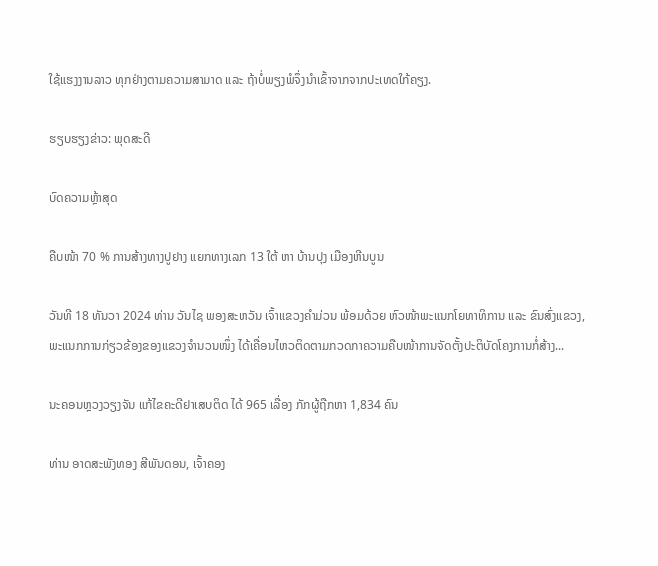ໃຊ້ແຮງງານລາວ ທຸກຢ່າງຕາມຄວາມສາມາດ ແລະ ຖ້າບໍ່ພຽງພໍຈຶ່ງນຳເຂົ້າຈາກຈາກປະເທດໃກ້ຄຽງ.

ຮຽບຮຽງຂ່າວ: ພຸດສະດີ

ບົດຄວາມຫຼ້າສຸດ

ຄືບໜ້າ 70 % ການສ້າງທາງປູຢາງ ແຍກທາງເລກ 13 ໃຕ້ ຫາ ບ້ານປຸງ ເມືອງຫີນບູນ

ວັນທີ 18 ທັນວາ 2024 ທ່ານ ວັນໄຊ ພອງສະຫວັນ ເຈົ້າແຂວງຄຳມ່ວນ ພ້ອມດ້ວຍ ຫົວໜ້າພະແນກໂຍທາທິການ ແລະ ຂົນສົ່ງແຂວງ, ພະແນກການກ່ຽວຂ້ອງຂອງແຂວງຈໍານວນໜຶ່ງ ໄດ້ເຄື່ອນໄຫວຕິດຕາມກວດກາຄວາມຄືບໜ້າການຈັດຕັ້ງປະຕິບັດໂຄງການກໍ່ສ້າງ...

ນະຄອນຫຼວງວຽງຈັນ ແກ້ໄຂຄະດີຢາເສບຕິດ ໄດ້ 965 ເລື່ອງ ກັກຜູ້ຖືກຫາ 1,834 ຄົນ

ທ່ານ ອາດສະພັງທອງ ສີພັນດອນ, ເຈົ້າຄອງ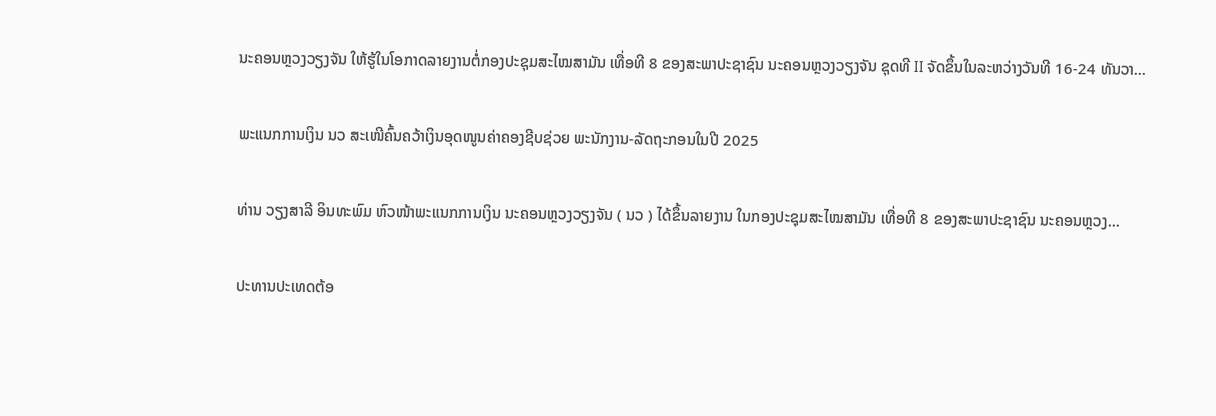ນະຄອນຫຼວງວຽງຈັນ ໃຫ້ຮູ້ໃນໂອກາດລາຍງານຕໍ່ກອງປະຊຸມສະໄໝສາມັນ ເທື່ອທີ 8 ຂອງສະພາປະຊາຊົນ ນະຄອນຫຼວງວຽງຈັນ ຊຸດທີ II ຈັດຂຶ້ນໃນລະຫວ່າງວັນທີ 16-24 ທັນວາ...

ພະແນກການເງິນ ນວ ສະເໜີຄົ້ນຄວ້າເງິນອຸດໜູນຄ່າຄອງຊີບຊ່ວຍ ພະນັກງານ-ລັດຖະກອນໃນປີ 2025

ທ່ານ ວຽງສາລີ ອິນທະພົມ ຫົວໜ້າພະແນກການເງິນ ນະຄອນຫຼວງວຽງຈັນ ( ນວ ) ໄດ້ຂຶ້ນລາຍງານ ໃນກອງປະຊຸມສະໄໝສາມັນ ເທື່ອທີ 8 ຂອງສະພາປະຊາຊົນ ນະຄອນຫຼວງ...

ປະທານປະເທດຕ້ອ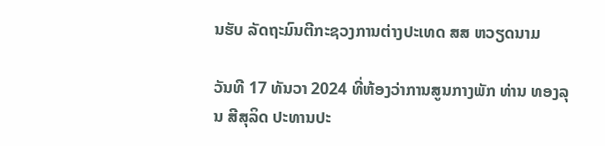ນຮັບ ລັດຖະມົນຕີກະຊວງການຕ່າງປະເທດ ສສ ຫວຽດນາມ

ວັນທີ 17 ທັນວາ 2024 ທີ່ຫ້ອງວ່າການສູນກາງພັກ ທ່ານ ທອງລຸນ ສີສຸລິດ ປະທານປະ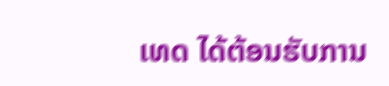ເທດ ໄດ້ຕ້ອນຮັບການ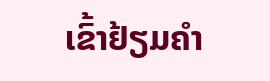ເຂົ້າຢ້ຽມຄຳ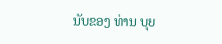ນັບຂອງ ທ່ານ ບຸຍ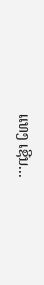ແທງ ເຊີນ...